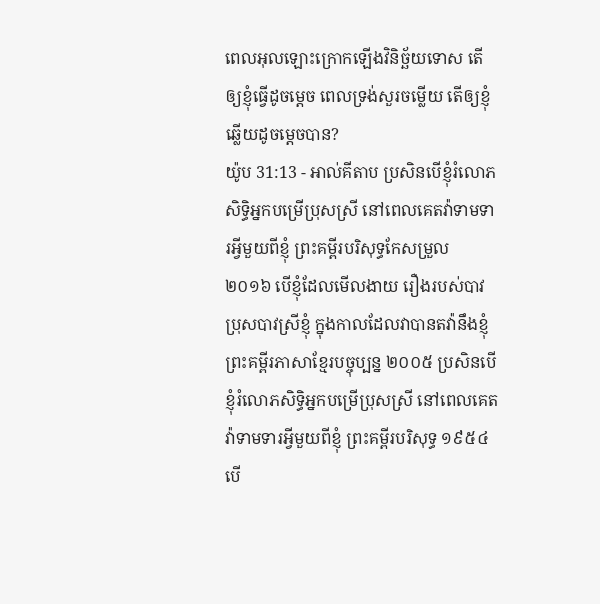ពេលអុលឡោះក្រោកឡើងវិនិច្ឆ័យទោស តើឲ្យខ្ញុំធ្វើដូចម្ដេច ពេលទ្រង់សួរចម្លើយ តើឲ្យខ្ញុំឆ្លើយដូចម្ដេចបាន?
យ៉ូប 31:13 - អាល់គីតាប ប្រសិនបើខ្ញុំរំលោភសិទ្ធិអ្នកបម្រើប្រុសស្រី នៅពេលគេតវ៉ាទាមទារអ្វីមួយពីខ្ញុំ ព្រះគម្ពីរបរិសុទ្ធកែសម្រួល ២០១៦ បើខ្ញុំដែលមើលងាយ រឿងរបស់បាវប្រុសបាវស្រីខ្ញុំ ក្នុងកាលដែលវាបានតវ៉ានឹងខ្ញុំ ព្រះគម្ពីរភាសាខ្មែរបច្ចុប្បន្ន ២០០៥ ប្រសិនបើខ្ញុំរំលោភសិទ្ធិអ្នកបម្រើប្រុសស្រី នៅពេលគេតវ៉ាទាមទារអ្វីមួយពីខ្ញុំ ព្រះគម្ពីរបរិសុទ្ធ ១៩៥៤ បើ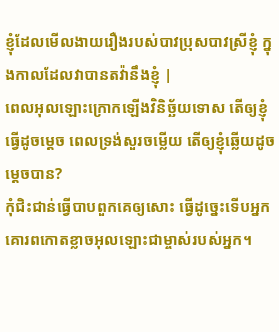ខ្ញុំដែលមើលងាយរឿងរបស់បាវប្រុសបាវស្រីខ្ញុំ ក្នុងកាលដែលវាបានតវ៉ានឹងខ្ញុំ |
ពេលអុលឡោះក្រោកឡើងវិនិច្ឆ័យទោស តើឲ្យខ្ញុំធ្វើដូចម្ដេច ពេលទ្រង់សួរចម្លើយ តើឲ្យខ្ញុំឆ្លើយដូចម្ដេចបាន?
កុំជិះជាន់ធ្វើបាបពួកគេឲ្យសោះ ធ្វើដូច្នេះទើបអ្នកគោរពកោតខ្លាចអុលឡោះជាម្ចាស់របស់អ្នក។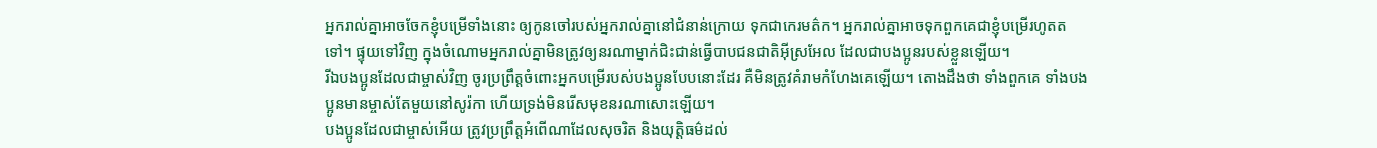អ្នករាល់គ្នាអាចចែកខ្ញុំបម្រើទាំងនោះ ឲ្យកូនចៅរបស់អ្នករាល់គ្នានៅជំនាន់ក្រោយ ទុកជាកេរមត៌ក។ អ្នករាល់គ្នាអាចទុកពួកគេជាខ្ញុំបម្រើរហូតតទៅ។ ផ្ទុយទៅវិញ ក្នុងចំណោមអ្នករាល់គ្នាមិនត្រូវឲ្យនរណាម្នាក់ជិះជាន់ធ្វើបាបជនជាតិអ៊ីស្រអែល ដែលជាបងប្អូនរបស់ខ្លួនឡើយ។
រីឯបងប្អូនដែលជាម្ចាស់វិញ ចូរប្រព្រឹត្ដចំពោះអ្នកបម្រើរបស់បងប្អូនបែបនោះដែរ គឺមិនត្រូវគំរាមកំហែងគេឡើយ។ តោងដឹងថា ទាំងពួកគេ ទាំងបងប្អូនមានម្ចាស់តែមួយនៅសូរ៉កា ហើយទ្រង់មិនរើសមុខនរណាសោះឡើយ។
បងប្អូនដែលជាម្ចាស់អើយ ត្រូវប្រព្រឹត្ដអំពើណាដែលសុចរិត និងយុត្ដិធម៌ដល់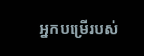អ្នកបម្រើរបស់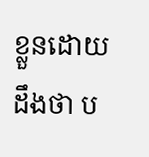ខ្លួនដោយដឹងថា ប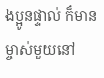ងប្អូនផ្ទាល់ ក៏មានម្ចាស់មួយនៅ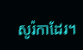សូរ៉កាដែរ។